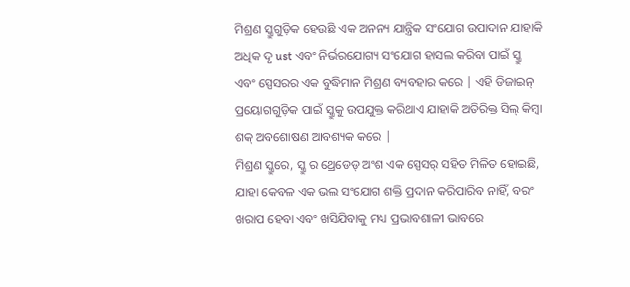ମିଶ୍ରଣ ସ୍କ୍ରୁଗୁଡ଼ିକ ହେଉଛି ଏକ ଅନନ୍ୟ ଯାନ୍ତ୍ରିକ ସଂଯୋଗ ଉପାଦାନ ଯାହାକି ଅଧିକ ଦୃ ust ଏବଂ ନିର୍ଭରଯୋଗ୍ୟ ସଂଯୋଗ ହାସଲ କରିବା ପାଇଁ ସ୍କ୍ରୁ ଏବଂ ସ୍ପେସରର ଏକ ବୁଦ୍ଧିମାନ ମିଶ୍ରଣ ବ୍ୟବହାର କରେ | ଏହି ଡିଜାଇନ୍ ପ୍ରୟୋଗଗୁଡ଼ିକ ପାଇଁ ସ୍କ୍ରୁକୁ ଉପଯୁକ୍ତ କରିଥାଏ ଯାହାକି ଅତିରିକ୍ତ ସିଲ୍ କିମ୍ବା ଶକ୍ ଅବଶୋଷଣ ଆବଶ୍ୟକ କରେ |
ମିଶ୍ରଣ ସ୍କ୍ରୁରେ, ସ୍କ୍ରୁ ର ଥ୍ରେଡେଡ୍ ଅଂଶ ଏକ ସ୍ପେସର୍ ସହିତ ମିଳିତ ହୋଇଛି, ଯାହା କେବଳ ଏକ ଭଲ ସଂଯୋଗ ଶକ୍ତି ପ୍ରଦାନ କରିପାରିବ ନାହିଁ, ବରଂ ଖରାପ ହେବା ଏବଂ ଖସିଯିବାକୁ ମଧ୍ୟ ପ୍ରଭାବଶାଳୀ ଭାବରେ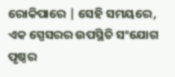ରୋକିପାରେ | ସେହି ସମୟରେ, ଏକ ସ୍ପେସରର ଉପସ୍ଥିତି ସଂଯୋଗ ପୃଷ୍ଠର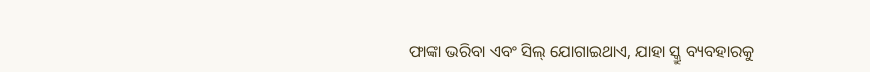ଫାଙ୍କା ଭରିବା ଏବଂ ସିଲ୍ ଯୋଗାଇଥାଏ, ଯାହା ସ୍କ୍ରୁ ବ୍ୟବହାରକୁ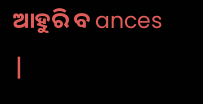ଆହୁରି ବ ances |